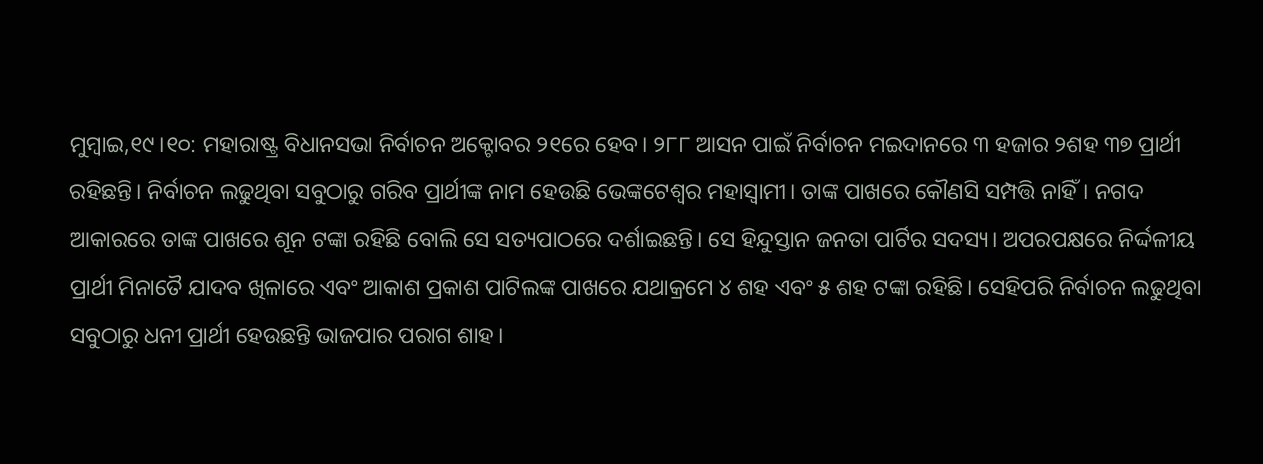ମୁମ୍ବାଇ,୧୯।୧୦: ମହାରାଷ୍ଟ୍ର ବିଧାନସଭା ନିର୍ବାଚନ ଅକ୍ଟୋବର ୨୧ରେ ହେବ। ୨୮୮ ଆସନ ପାଇଁ ନିର୍ବାଚନ ମଇଦାନରେ ୩ ହଜାର ୨ଶହ ୩୭ ପ୍ରାର୍ଥୀ ରହିଛନ୍ତି। ନିର୍ବାଚନ ଲଢୁଥିବା ସବୁଠାରୁ ଗରିବ ପ୍ରାର୍ଥୀଙ୍କ ନାମ ହେଉଛି ଭେଙ୍କଟେଶ୍ୱର ମହାସ୍ବାମୀ। ତାଙ୍କ ପାଖରେ କୌଣସି ସମ୍ପତ୍ତି ନାହିଁ। ନଗଦ ଆକାରରେ ତାଙ୍କ ପାଖରେ ଶୂନ ଟଙ୍କା ରହିଛି ବୋଲି ସେ ସତ୍ୟପାଠରେ ଦର୍ଶାଇଛନ୍ତି। ସେ ହିନ୍ଦୁସ୍ତାନ ଜନତା ପାର୍ଟିର ସଦସ୍ୟ। ଅପରପକ୍ଷରେ ନିର୍ଦ୍ଦଳୀୟ ପ୍ରାର୍ଥୀ ମିନାତୈ ଯାଦବ ଖିଳାରେ ଏବଂ ଆକାଶ ପ୍ରକାଶ ପାଟିଲଙ୍କ ପାଖରେ ଯଥାକ୍ରମେ ୪ ଶହ ଏବଂ ୫ ଶହ ଟଙ୍କା ରହିଛି। ସେହିପରି ନିର୍ବାଚନ ଲଢୁଥିବା ସବୁଠାରୁ ଧନୀ ପ୍ରାର୍ଥୀ ହେଉଛନ୍ତି ଭାଜପାର ପରାଗ ଶାହ।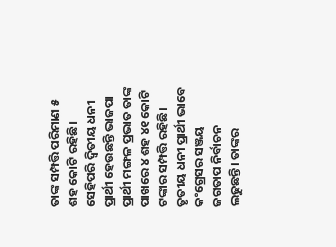ତାଙ୍କ ସମ୍ପତ୍ତି ପରିମାଣ ୫ ଶହ କୋଟି ରହିଛି। ସେହିପରି ଦ୍ୱିତୀୟ ଧନୀ ପ୍ରାର୍ଥୀ ହେଉଛନ୍ତି ଭାଜପା ପ୍ରାର୍ଥୀ ମଙ୍ଗଳ ପ୍ରଭାତ ତାଙ୍କ ପାଖରେ ୪ ଶହ ୪୧ କୋଟି ଟଙ୍କାର ସମ୍ପତ୍ତି ରହିଛି। ତୃତୀୟ ଧନୀ ପ୍ରାର୍ଥୀ ଭାବେ କଂଗ୍ରେସର ସଞ୍ଜୟ ଜଗତାପ ନିର୍ବାଚନ ଲଢୁଛନ୍ତି। ତାଙ୍କର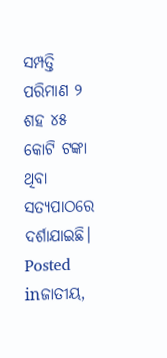ସମ୍ପତ୍ତି ପରିମାଣ ୨ ଶହ ୪୫ କୋଟି ଟଙ୍କା ଥିବା ସତ୍ୟପାଠରେ ଦର୍ଶାଯାଇଛି।
Posted inଜାତୀୟ,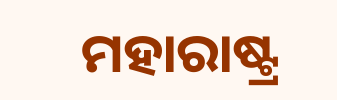ମହାରାଷ୍ଟ୍ର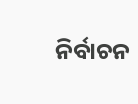ନିର୍ବାଚନ